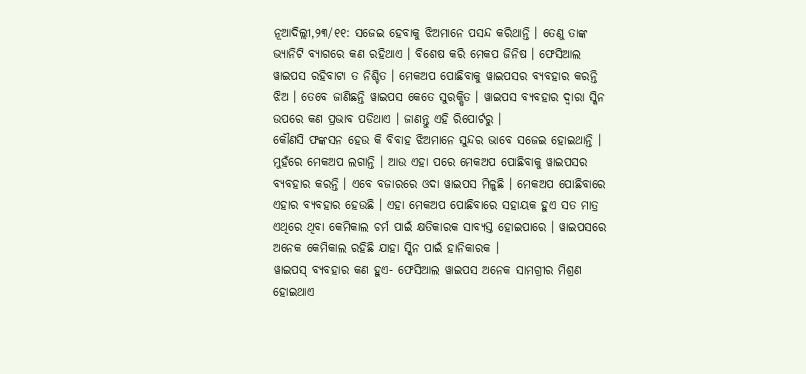ନୂଆଦିଲ୍ଲୀ,୨୩/୧୧: ସଜେଇ ହେବାକୁ ଝିଅମାନେ ପସନ୍ଦ କରିଥାନ୍ତି । ତେଣୁ ତାଙ୍କ ଭ୍ୟାନିଟି ବ୍ୟାଗରେ କଣ ରହିଥାଏ । ବିଶେଷ କରି ମେକପ ଜିନିଷ । ଫେସିଆଲ ୱାଇପସ ରହିବାଟା ତ ନିଶ୍ଚିତ । ମେକଅପ ପୋଛିବାକୁ ୱାଇପସର ବ୍ୟବହାର କରନ୍ତି ଝିଅ । ତେବେ ଜାଣିଛନ୍ତି ୱାଇପସ କେତେ ସୁରକ୍ଷିତ । ୱାଇପସ ବ୍ୟବହାର ଦ୍ବାରା ସ୍କିନ ଉପରେ କଣ ପ୍ରଭାବ ପଡିଥାଏ । ଜାଣନ୍ତୁ ଏହି ରିପୋର୍ଟରୁ ।
କୌଣସି ଫଙ୍କସନ ହେଉ କି ବିବାହ ଝିଅମାନେ ସୁନ୍ଦର ଭାବେ ସଜେଇ ହୋଇଥାନ୍ତି । ମୁହଁରେ ମେକଅପ ଲଗାନ୍ତି । ଆଉ ଏହା ପରେ ମେକଅପ ପୋଛିବାକୁ ୱାଇପସର ବ୍ୟବହାର କରନ୍ତି । ଏବେ ବଜାରରେ ଓଦା ୱାଇପସ ମିଳୁଛି । ମେକଅପ ପୋଛିବାରେ ଏହାର ବ୍ୟବହାର ହେଉଛି । ଏହା ମେକଅପ ପୋଛିବାରେ ସହାୟକ ହୁଏ ସତ ମାତ୍ର ଏଥିରେ ଥିବା କେମିକାଲ ଚର୍ମ ପାଇଁ କ୍ଷତିକାରକ ସାବ୍ୟସ୍ତ ହୋଇପାରେ । ୱାଇପସରେ ଅନେକ କେମିକାଲ ରହିଛି ଯାହା ସ୍କିନ ପାଇଁ ହାନିକାରକ ।
ୱାଇପସ୍ ବ୍ୟବହାର କଣ ହୁଏ- ଫେସିଆଲ ୱାଇପସ ଅନେକ ସାମଗ୍ରୀର ମିଶ୍ରଣ ହୋଇଥାଏ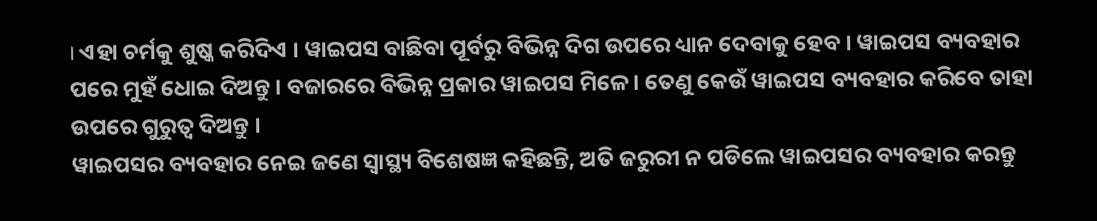। ଏହା ଚର୍ମକୁ ଶୁଷ୍କ କରିଦିଏ । ୱାଇପସ ବାଛିବା ପୂର୍ବରୁ ବିଭିନ୍ନ ଦିଗ ଉପରେ ଧ୍ୟାନ ଦେବାକୁ ହେବ । ୱାଇପସ ବ୍ୟବହାର ପରେ ମୁହଁ ଧୋଇ ଦିଅନ୍ତୁ । ବଜାରରେ ବିଭିନ୍ନ ପ୍ରକାର ୱାଇପସ ମିଳେ । ତେଣୁ କେଉଁ ୱାଇପସ ବ୍ୟବହାର କରିବେ ତାହା ଉପରେ ଗୁରୁତ୍ବ ଦିଅନ୍ତୁ ।
ୱାଇପସର ବ୍ୟବହାର ନେଇ ଜଣେ ସ୍ବାସ୍ଥ୍ୟ ବିଶେଷଜ୍ଞ କହିଛନ୍ତି, ଅତି ଜରୁରୀ ନ ପଡିଲେ ୱାଇପସର ବ୍ୟବହାର କରନ୍ତୁ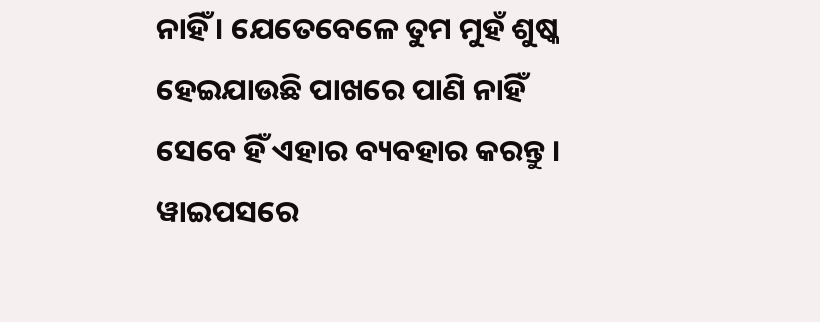ନାହିଁ । ଯେତେବେଳେ ତୁମ ମୁହଁ ଶୁଷ୍କ ହେଇଯାଉଛି ପାଖରେ ପାଣି ନାହିଁ ସେବେ ହିଁ ଏହାର ବ୍ୟବହାର କରନ୍ତୁ । ୱାଇପସରେ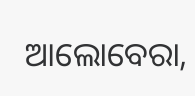ଆଲୋବେରା,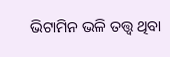ଭିଟାମିନ ଭଳି ତତ୍ତ୍ବ ଥିବା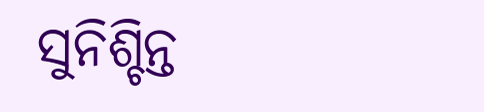ସୁନିଶ୍ଚିନ୍ତ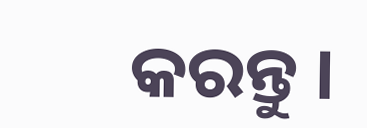କରନ୍ତୁ ।